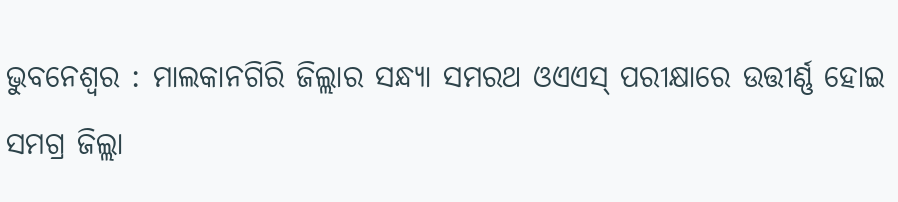ଭୁବନେଶ୍ବର : ମାଲକାନଗିରି ଜିଲ୍ଲାର ସନ୍ଧ୍ୟା ସମରଥ ଓଏଏସ୍ ପରୀକ୍ଷାରେ ଉତ୍ତୀର୍ଣ୍ଣ ହୋଇ ସମଗ୍ର ଜିଲ୍ଲା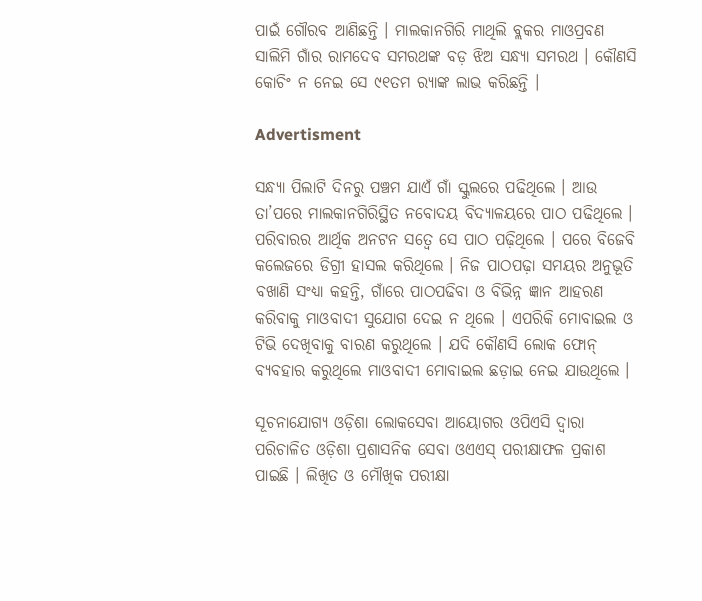ପାଇଁ ଗୌରବ ଆଣିଛନ୍ତି । ମାଲକାନଗିରି ମାଥିଲି ବ୍ଲକର ମାଓପ୍ରବଣ ସାଲିମି ଗାଁର ରାମଦେବ ସମରଥଙ୍କ ବଡ଼ ଝିଅ ସନ୍ଧ୍ୟା ସମରଥ । କୌଣସି କୋଚିଂ ନ ନେଇ ସେ ୯୧ତମ ର‌୍ୟାଙ୍କ ଲାଭ କରିଛନ୍ତି ।

Advertisment

ସନ୍ଧ୍ୟା ପିଲାଟି ଦିନରୁ ପଞ୍ଚମ ଯାଏଁ ଗାଁ ସ୍କୁଲରେ ପଢିଥିଲେ । ଆଉ ତା’ପରେ ମାଲକାନଗିରିସ୍ଥିତ ନବୋଦୟ ବିଦ୍ୟାଳୟରେ ପାଠ ପଢିଥିଲେ । ପରିବାରର ଆର୍ଥିକ ଅନଟନ ସତ୍ୱେ ସେ ପାଠ ପଢ଼ିଥିଲେ । ପରେ ବିଜେବି କଲେଜରେ ଡିଗ୍ରୀ ହାସଲ କରିଥିଲେ । ନିଜ ପାଠପଢ଼ା ସମୟର ଅନୁଭୂତି ବଖାଣି ସଂଧ୍ୟା କହନ୍ତି, ଗାଁରେ ପାଠପଢିବା ଓ ବିଭିନ୍ନ ଜ୍ଞାନ ଆହରଣ କରିବାକୁ ମାଓବାଦୀ ସୁଯୋଗ ଦେଇ ନ ଥିଲେ । ଏପରିକି ମୋବାଇଲ ଓ ଟିଭି ଦେଖିବାକୁ ବାରଣ କରୁଥିଲେ । ଯଦି କୌଣସି ଲୋକ ଫୋନ୍ ବ୍ୟବହାର କରୁଥିଲେ ମାଓବାଦୀ ମୋବାଇଲ ଛଡ଼ାଇ ନେଇ ଯାଉଥିଲେ ।

ସୂଚନାଯୋଗ୍ୟ ଓଡ଼ିଶା ଲୋକସେବା ଆୟୋଗର ଓପିଏସି ଦ୍ୱାରା ପରିଚାଳିତ ଓଡ଼ିଶା ପ୍ରଶାସନିକ ସେବା ଓଏଏସ୍ ପରୀକ୍ଷାଫଳ ପ୍ରକାଶ ପାଇଛି । ଲିଖିତ ଓ ମୌଖିକ ପରୀକ୍ଷା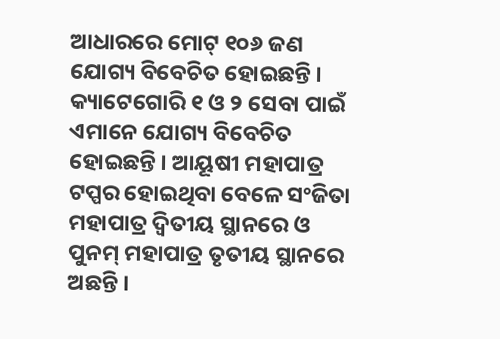ଆଧାରରେ ମୋଟ୍ ୧୦୬ ଜଣ ଯୋଗ୍ୟ ବିବେଚିତ ହୋଇଛନ୍ତି । କ୍ୟାଟେଗୋରି ୧ ଓ ୨ ସେବା ପାଇଁ ଏମାନେ ଯୋଗ୍ୟ ବିବେଚିତ ହୋଇଛନ୍ତି । ଆୟୂଷୀ ମହାପାତ୍ର ଟପ୍ପର ହୋଇଥିବା ବେଳେ ସଂଜିତା ମହାପାତ୍ର ଦ୍ୱିତୀୟ ସ୍ଥାନରେ ଓ ପୁନମ୍ ମହାପାତ୍ର ତୃତୀୟ ସ୍ଥାନରେ ଅଛନ୍ତି ।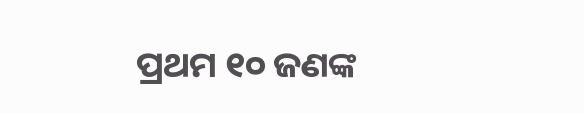ପ୍ରଥମ ୧୦ ଜଣଙ୍କ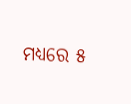ମଧ୍ୟରେ ୫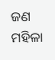ଜଣ ମହିଳା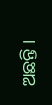ଅଛନ୍ତି ।